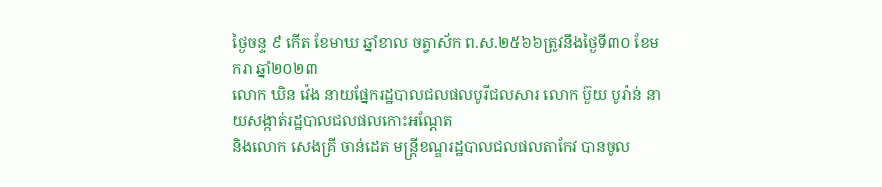ថ្ងៃចន្ទ ៩ កើត ខែមាឃ ឆ្នាំខាល ចត្វាស័ក ព.ស.២៥៦៦ត្រូវនឹងថ្ងៃទី៣០ ខែមករា ឆ្នាំ២០២៣
លោក ឃិន វ៉េង នាយផ្នែករដ្ឋបាលជលផលបូរីជលសារ លោក ប៊ួយ បូរ៉ាន់ នាយសង្កាត់រដ្ឋបាលជលផលកោះអណ្តែត
និងលោក សេងគ្រី ចាន់ដេត មន្ត្រីខណ្ឌរដ្ឋបាលជលផលតាកែវ បានចូល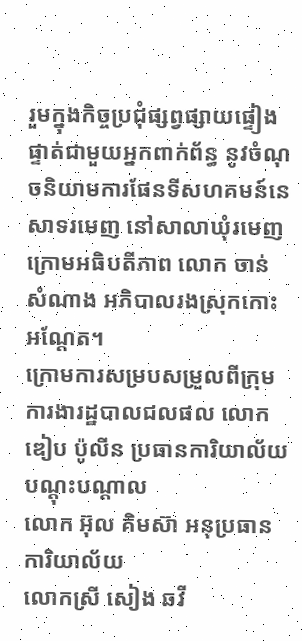រួមក្នុងកិច្ចប្រជុំផ្សព្វផ្សាយផ្ទៀងផ្ទាត់ជាមួយអ្នកពាក់ព័ន្ធ នូវចំណុចនិយាមការផែនទីសហគមន៍នេសាទរមេញ នៅសាលាឃុំរមេញ ក្រោមអធិបតីភាព លោក ចាន់ សំណាង អភិបាលរងស្រុកកោះអណ្តែត។
ក្រោមការសម្របសម្រួលពីក្រុមការងារដ្ឋបាលជលផល លោក ឌៀប ប៉ូលីន ប្រធានការិយាល័យបណ្តុះបណ្តាល
លោក អ៊ុល គិមស៊ា អនុប្រធានការិយាល័យ
លោកស្រី សៀង ឆវី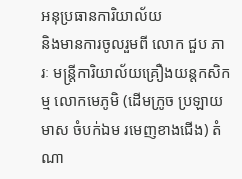អនុប្រធានការិយាល័យ
និងមានការចូលរួមពី លោក ជួប ភារៈ មន្ត្រីការិយាល័យគ្រឿងយន្តកសិកម្ម លោកមេភូមិ (ដើមក្រូច ប្រឡាយមាស ចំបក់ឯម រមេញខាងជើង) តំណា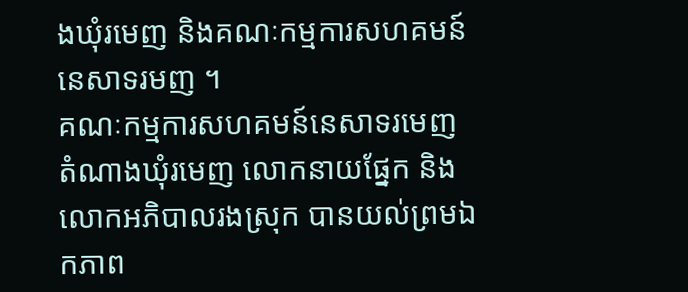ងឃុំរមេញ និងគណៈកម្មការសហគមន៍នេសាទរមញ ។
គណៈកម្មការសហគមន៍នេសាទរមេញ តំណាងឃុំរមេញ លោកនាយផ្នែក និង លោកអភិបាលរងស្រុក បានយល់ព្រមឯកភាព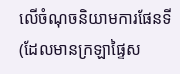លើចំណុចនិយាមការផែនទី (ដែលមានក្រឡាផ្ទៃស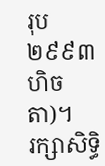រុប ២៩៩៣ហិចតា)។
រក្សាសិទិ្ធ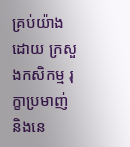គ្រប់យ៉ាងដោយ ក្រសួងកសិកម្ម រុក្ខាប្រមាញ់ និងនេ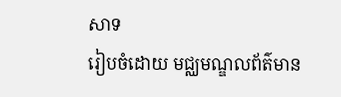សាទ
រៀបចំដោយ មជ្ឈមណ្ឌលព័ត៌មាន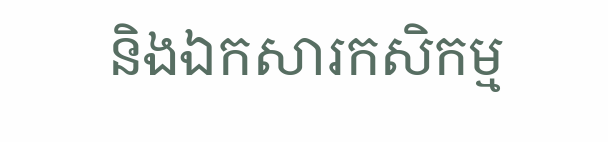និងឯកសារកសិកម្ម